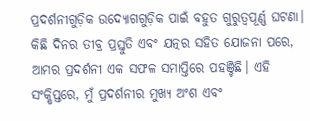ପ୍ରଦର୍ଶନୀଗୁଡ଼ିକ ଉଦ୍ୟୋଗଗୁଡ଼ିକ ପାଇଁ ବହୁତ ଗୁରୁତ୍ୱପୂର୍ଣ୍ଣ ଘଟଣା। କିଛି ଦିନର ତୀବ୍ର ପ୍ରସ୍ତୁତି ଏବଂ ଯତ୍ନର ସହିତ ଯୋଜନା ପରେ, ଆମର ପ୍ରଦର୍ଶନୀ ଏକ ସଫଳ ସମାପ୍ତିରେ ପହଞ୍ଚିଛି। ଏହି ସଂକ୍ଷିପ୍ତରେ, ମୁଁ ପ୍ରଦର୍ଶନୀର ମୁଖ୍ୟ ଅଂଶ ଏବଂ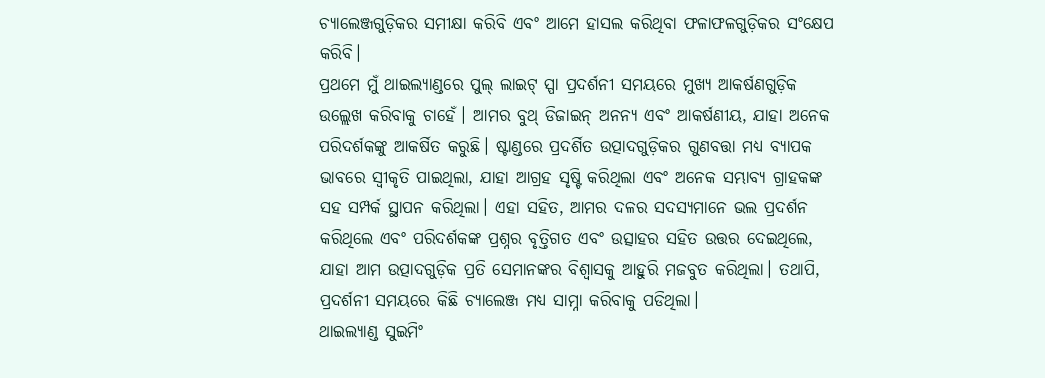ଚ୍ୟାଲେଞ୍ଜଗୁଡ଼ିକର ସମୀକ୍ଷା କରିବି ଏବଂ ଆମେ ହାସଲ କରିଥିବା ଫଳାଫଳଗୁଡ଼ିକର ସଂକ୍ଷେପ କରିବି।
ପ୍ରଥମେ ମୁଁ ଥାଇଲ୍ୟାଣ୍ଡରେ ପୁଲ୍ ଲାଇଟ୍ ସ୍ପା ପ୍ରଦର୍ଶନୀ ସମୟରେ ମୁଖ୍ୟ ଆକର୍ଷଣଗୁଡ଼ିକ ଉଲ୍ଲେଖ କରିବାକୁ ଚାହେଁ। ଆମର ବୁଥ୍ ଡିଜାଇନ୍ ଅନନ୍ୟ ଏବଂ ଆକର୍ଷଣୀୟ, ଯାହା ଅନେକ ପରିଦର୍ଶକଙ୍କୁ ଆକର୍ଷିତ କରୁଛି। ଷ୍ଟାଣ୍ଡରେ ପ୍ରଦର୍ଶିତ ଉତ୍ପାଦଗୁଡ଼ିକର ଗୁଣବତ୍ତା ମଧ୍ୟ ବ୍ୟାପକ ଭାବରେ ସ୍ୱୀକୃତି ପାଇଥିଲା, ଯାହା ଆଗ୍ରହ ସୃଷ୍ଟି କରିଥିଲା ଏବଂ ଅନେକ ସମ୍ଭାବ୍ୟ ଗ୍ରାହକଙ୍କ ସହ ସମ୍ପର୍କ ସ୍ଥାପନ କରିଥିଲା। ଏହା ସହିତ, ଆମର ଦଳର ସଦସ୍ୟମାନେ ଭଲ ପ୍ରଦର୍ଶନ କରିଥିଲେ ଏବଂ ପରିଦର୍ଶକଙ୍କ ପ୍ରଶ୍ନର ବୃତ୍ତିଗତ ଏବଂ ଉତ୍ସାହର ସହିତ ଉତ୍ତର ଦେଇଥିଲେ, ଯାହା ଆମ ଉତ୍ପାଦଗୁଡ଼ିକ ପ୍ରତି ସେମାନଙ୍କର ବିଶ୍ୱାସକୁ ଆହୁରି ମଜବୁତ କରିଥିଲା। ତଥାପି, ପ୍ରଦର୍ଶନୀ ସମୟରେ କିଛି ଚ୍ୟାଲେଞ୍ଜ ମଧ୍ୟ ସାମ୍ନା କରିବାକୁ ପଡିଥିଲା।
ଥାଇଲ୍ୟାଣ୍ଡ ସୁଇମିଂ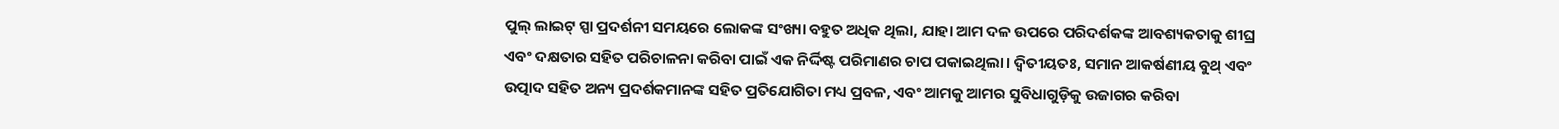ପୁଲ୍ ଲାଇଟ୍ ସ୍ପା ପ୍ରଦର୍ଶନୀ ସମୟରେ ଲୋକଙ୍କ ସଂଖ୍ୟା ବହୁତ ଅଧିକ ଥିଲା, ଯାହା ଆମ ଦଳ ଉପରେ ପରିଦର୍ଶକଙ୍କ ଆବଶ୍ୟକତାକୁ ଶୀଘ୍ର ଏବଂ ଦକ୍ଷତାର ସହିତ ପରିଚାଳନା କରିବା ପାଇଁ ଏକ ନିର୍ଦ୍ଦିଷ୍ଟ ପରିମାଣର ଚାପ ପକାଇଥିଲା। ଦ୍ୱିତୀୟତଃ, ସମାନ ଆକର୍ଷଣୀୟ ବୁଥ୍ ଏବଂ ଉତ୍ପାଦ ସହିତ ଅନ୍ୟ ପ୍ରଦର୍ଶକମାନଙ୍କ ସହିତ ପ୍ରତିଯୋଗିତା ମଧ୍ୟ ପ୍ରବଳ, ଏବଂ ଆମକୁ ଆମର ସୁବିଧାଗୁଡ଼ିକୁ ଉଜାଗର କରିବା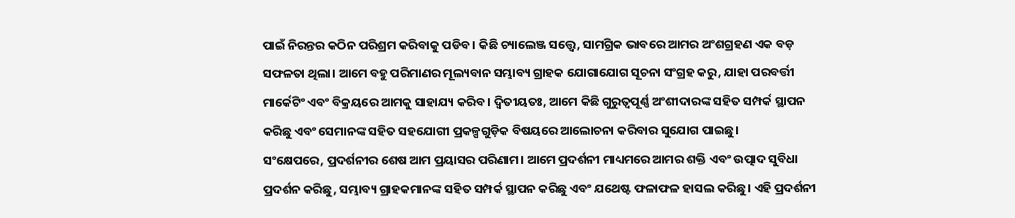ପାଇଁ ନିରନ୍ତର କଠିନ ପରିଶ୍ରମ କରିବାକୁ ପଡିବ। କିଛି ଚ୍ୟାଲେଞ୍ଜ ସତ୍ତ୍ୱେ, ସାମଗ୍ରିକ ଭାବରେ ଆମର ଅଂଶଗ୍ରହଣ ଏକ ବଡ଼ ସଫଳତା ଥିଲା। ଆମେ ବହୁ ପରିମାଣର ମୂଲ୍ୟବାନ ସମ୍ଭାବ୍ୟ ଗ୍ରାହକ ଯୋଗାଯୋଗ ସୂଚନା ସଂଗ୍ରହ କରୁ, ଯାହା ପରବର୍ତ୍ତୀ ମାର୍କେଟିଂ ଏବଂ ବିକ୍ରୟରେ ଆମକୁ ସାହାଯ୍ୟ କରିବ। ଦ୍ୱିତୀୟତଃ, ଆମେ କିଛି ଗୁରୁତ୍ୱପୂର୍ଣ୍ଣ ଅଂଶୀଦାରଙ୍କ ସହିତ ସମ୍ପର୍କ ସ୍ଥାପନ କରିଛୁ ଏବଂ ସେମାନଙ୍କ ସହିତ ସହଯୋଗୀ ପ୍ରକଳ୍ପଗୁଡ଼ିକ ବିଷୟରେ ଆଲୋଚନା କରିବାର ସୁଯୋଗ ପାଇଛୁ।
ସଂକ୍ଷେପରେ, ପ୍ରଦର୍ଶନୀର ଶେଷ ଆମ ପ୍ରୟାସର ପରିଣାମ। ଆମେ ପ୍ରଦର୍ଶନୀ ମାଧ୍ୟମରେ ଆମର ଶକ୍ତି ଏବଂ ଉତ୍ପାଦ ସୁବିଧା ପ୍ରଦର୍ଶନ କରିଛୁ, ସମ୍ଭାବ୍ୟ ଗ୍ରାହକମାନଙ୍କ ସହିତ ସମ୍ପର୍କ ସ୍ଥାପନ କରିଛୁ ଏବଂ ଯଥେଷ୍ଟ ଫଳାଫଳ ହାସଲ କରିଛୁ। ଏହି ପ୍ରଦର୍ଶନୀ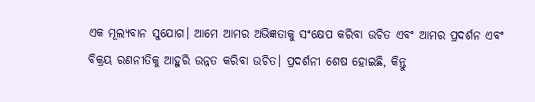ଏକ ମୂଲ୍ୟବାନ ସୁଯୋଗ। ଆମେ ଆମର ଅଭିଜ୍ଞତାକୁ ସଂକ୍ଷେପ କରିବା ଉଚିତ ଏବଂ ଆମର ପ୍ରଦର୍ଶନ ଏବଂ ବିକ୍ରୟ ରଣନୀତିକୁ ଆହୁରି ଉନ୍ନତ କରିବା ଉଚିତ। ପ୍ରଦର୍ଶନୀ ଶେଷ ହୋଇଛି, କିନ୍ତୁ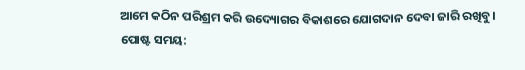ଆମେ କଠିନ ପରିଶ୍ରମ କରି ଉଦ୍ୟୋଗର ବିକାଶରେ ଯୋଗଦାନ ଦେବା ଜାରି ରଖିବୁ।
ପୋଷ୍ଟ ସମୟ: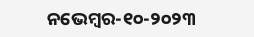ନଭେମ୍ବର-୧୦-୨୦୨୩